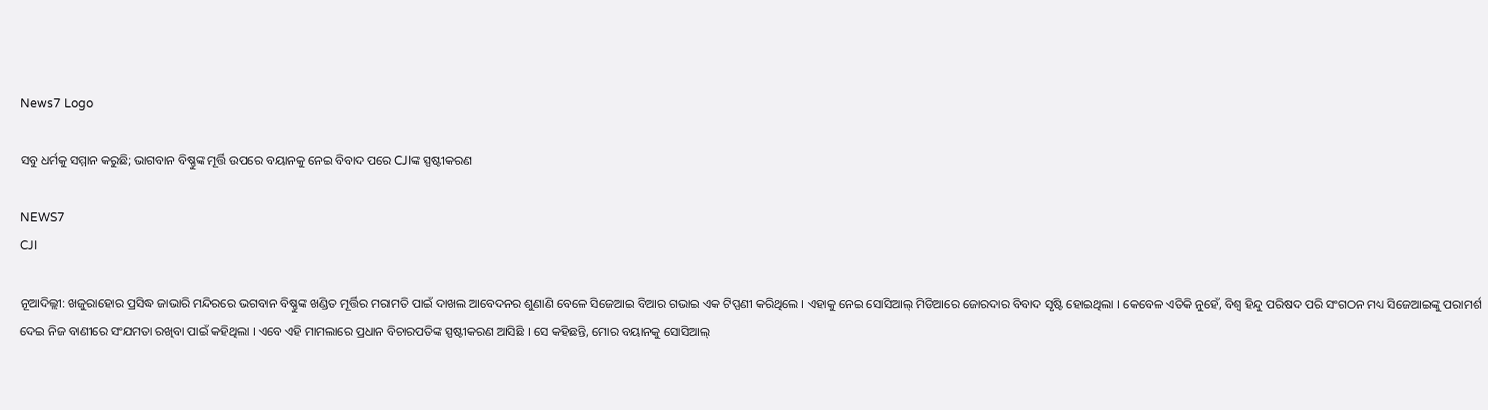News7 Logo

ସବୁ ଧର୍ମକୁ ସମ୍ମାନ କରୁଛି; ଭାଗବାନ ବିଷ୍ଣୁଙ୍କ ମୂର୍ତ୍ତି ଉପରେ ବୟାନକୁ ନେଇ ବିବାଦ ପରେ CJIଙ୍କ ସ୍ପଷ୍ଟୀକରଣ

NEWS7
CJI

ନୂଆଦିଲ୍ଲୀ: ଖଜୁରାହୋର ପ୍ରସିଦ୍ଧ ଜାଭାରି ମନ୍ଦିରରେ ଭଗବାନ ବିଷ୍ଣୁଙ୍କ ଖଣ୍ଡିତ ମୂର୍ତ୍ତିର ମରାମତି ପାଇଁ ଦାଖଲ ଆବେଦନର ଶୁଣାଣି ବେଳେ ସିଜେଆଇ ବିଆର ଗଭାଇ ଏକ ଟିପ୍ପଣୀ କରିଥିଲେ । ଏହାକୁ ନେଇ ସୋସିଆଲ୍ ମିଡିଆରେ ଜୋରଦାର ବିବାଦ ସୃଷ୍ଟି ହୋଇଥିଲା । କେବେଳ ଏତିକି ନୁହେଁ, ବିଶ୍ୱ ହିନ୍ଦୁ ପରିଷଦ ପରି ସଂଗଠନ ମଧ୍ୟ ସିଜେଆଇଙ୍କୁ ପରାମର୍ଶ ଦେଇ ନିଜ ବାଣୀରେ ସଂଯମତା ରଖିବା ପାଇଁ କହିଥିଲା । ଏବେ ଏହି ମାମଲାରେ ପ୍ରଧାନ ବିଚାରପତିଙ୍କ ସ୍ପଷ୍ଟୀକରଣ ଆସିଛି । ସେ କହିଛନ୍ତି, ମୋର ବୟାନକୁ ସୋସିଆଲ୍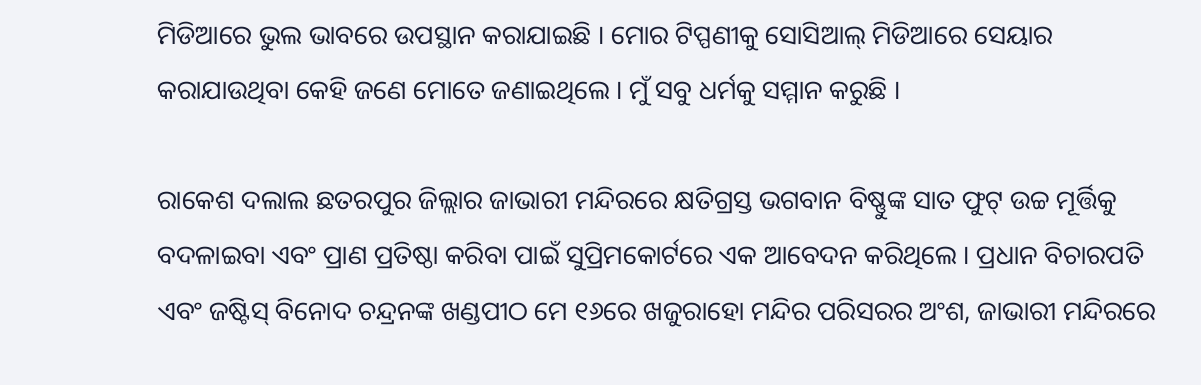ମିଡିଆରେ ଭୁଲ ଭାବରେ ଉପସ୍ଥାନ କରାଯାଇଛି । ମୋର ଟିପ୍ପଣୀକୁ ସୋସିଆଲ୍ ମିଡିଆରେ ସେୟାର କରାଯାଉଥିବା କେହି ଜଣେ ମୋତେ ଜଣାଇଥିଲେ । ମୁଁ ସବୁ ଧର୍ମକୁ ସମ୍ମାନ କରୁଛି ।

ରାକେଶ ଦଲାଲ ଛତରପୁର ଜିଲ୍ଲାର ଜାଭାରୀ ମନ୍ଦିରରେ କ୍ଷତିଗ୍ରସ୍ତ ଭଗବାନ ବିଷ୍ଣୁଙ୍କ ସାତ ଫୁଟ୍ ଉଚ୍ଚ ମୂର୍ତ୍ତିକୁ ବଦଳାଇବା ଏବଂ ପ୍ରାଣ ପ୍ରତିଷ୍ଠା କରିବା ପାଇଁ ସୁପ୍ରିମକୋର୍ଟରେ ଏକ ଆବେଦନ କରିଥିଲେ । ପ୍ରଧାନ ବିଚାରପତି ଏବଂ ଜଷ୍ଟିସ୍ ବିନୋଦ ଚନ୍ଦ୍ରନଙ୍କ ଖଣ୍ଡପୀଠ ମେ ୧୬ରେ ଖଜୁରାହୋ ମନ୍ଦିର ପରିସରର ଅଂଶ, ଜାଭାରୀ ମନ୍ଦିରରେ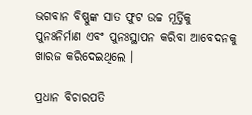ଭଗବାନ ବିଷ୍ଣୁଙ୍କ ସାତ ଫୁଟ ଉଚ୍ଚ ମୂର୍ତ୍ତିକୁ ପୁନଃନିର୍ମାଣ ଏବଂ ପୁନଃସ୍ଥାପନ କରିବା ଆବେଦନକୁ ଖାରଜ କରିଦେଇଥିଲେ ।

ପ୍ରଧାନ ବିଚାରପତି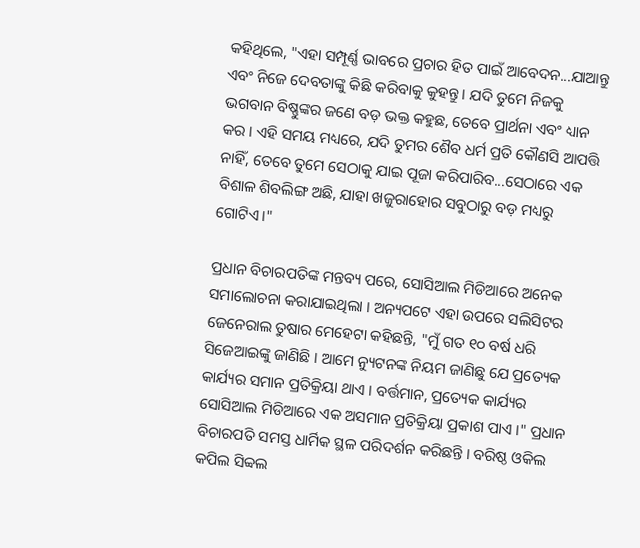କହିଥିଲେ, "ଏହା ସମ୍ପୂର୍ଣ୍ଣ ଭାବରେ ପ୍ରଚାର ହିତ ପାଇଁ ଆବେଦନ...ଯାଆନ୍ତୁ ଏବଂ ନିଜେ ଦେବତାଙ୍କୁ କିଛି କରିବାକୁ କୁହନ୍ତୁ । ଯଦି ତୁମେ ନିଜକୁ ଭଗବାନ ବିଷ୍ଣୁଙ୍କର ଜଣେ ବଡ଼ ଭକ୍ତ କହୁଛ, ତେବେ ପ୍ରାର୍ଥନା ଏବଂ ଧ୍ୟାନ କର । ଏହି ସମୟ ମଧ୍ୟରେ, ଯଦି ତୁମର ଶୈବ ଧର୍ମ ପ୍ରତି କୌଣସି ଆପତ୍ତି ନାହିଁ, ତେବେ ତୁମେ ସେଠାକୁ ଯାଇ ପୂଜା କରିପାରିବ...ସେଠାରେ ଏକ ବିଶାଳ ଶିବଲିଙ୍ଗ ଅଛି, ଯାହା ଖଜୁରାହୋର ସବୁଠାରୁ ବଡ଼ ମଧ୍ୟରୁ ଗୋଟିଏ।"

ପ୍ରଧାନ ବିଚାରପତିଙ୍କ ମନ୍ତବ୍ୟ ପରେ, ସୋସିଆଲ ମିଡିଆରେ ଅନେକ ସମାଲୋଚନା କରାଯାଇଥିଲା । ଅନ୍ୟପଟେ ଏହା ଉପରେ ସଲିସିଟର ଜେନେରାଲ ତୁଷାର ମେହେଟା କହିଛନ୍ତି, "ମୁଁ ଗତ ୧୦ ବର୍ଷ ଧରି ସିଜେଆଇଙ୍କୁ ଜାଣିଛି । ଆମେ ନ୍ୟୁଟନଙ୍କ ନିୟମ ଜାଣିଛୁ ଯେ ପ୍ରତ୍ୟେକ କାର୍ଯ୍ୟର ସମାନ ପ୍ରତିକ୍ରିୟା ଥାଏ । ବର୍ତ୍ତମାନ, ପ୍ରତ୍ୟେକ କାର୍ଯ୍ୟର ସୋସିଆଲ ମିଡିଆରେ ଏକ ଅସମାନ ପ୍ରତିକ୍ରିୟା ପ୍ରକାଶ ପାଏ ।" ପ୍ରଧାନ ବିଚାରପତି ସମସ୍ତ ଧାର୍ମିକ ସ୍ଥଳ ପରିଦର୍ଶନ କରିଛନ୍ତି । ବରିଷ୍ଠ ଓକିଲ କପିଲ ସିବ୍ବଲ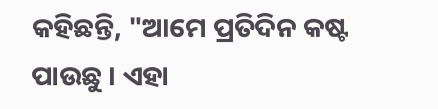କହିଛନ୍ତି, "ଆମେ ପ୍ରତିଦିନ କଷ୍ଟ ପାଉଛୁ । ଏହା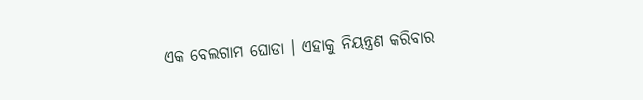ଏକ ବେଲଗାମ ଘୋଡା । ଏହାକୁ ନିୟନ୍ତ୍ରଣ କରିବାର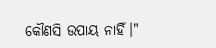କୌଣସି ଉପାୟ ନାହିଁ।"